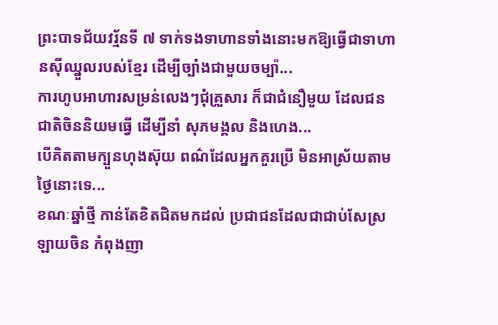ព្រះបាទជ័យវរ្ម័នទី ៧ ទាក់ទងទាហានទាំងនោះមកឱ្យធ្វើជាទាហានស៊ីឈ្នួលរបស់ខ្មែរ ដើម្បីច្បាំងជាមួយចម្ប៉ា...
ការហូបអាហារសម្រន់លេងៗជុំគ្រួសារ ក៏ជាជំនឿមួយ ដែលជនជាតិចិននិយមធ្វើ ដើម្បីនាំ សុភមង្គល និងហេង...
បើគិតតាមក្បួនហុងស៊ុយ ពណ៌ដែលអ្នកគួរប្រើ មិនអាស្រ័យតាមថ្ងៃនោះទេ...
ខណៈឆ្នាំថ្មី កាន់តែខិតជិតមកដល់ ប្រជាជនដែលជាជាប់សែស្រឡាយចិន កំពុងញា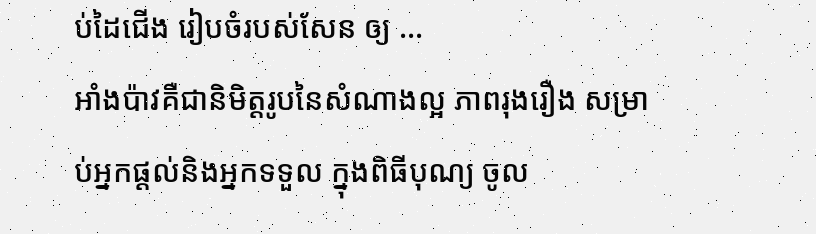ប់ដៃជើង រៀបចំរបស់សែន ឲ្យ ...
អាំងប៉ាវគឺជានិមិត្តរូបនៃសំណាងល្អ ភាពរុងរឿង សម្រាប់អ្នកផ្ដល់និងអ្នកទទួល ក្នុងពិធីបុណ្យ ចូល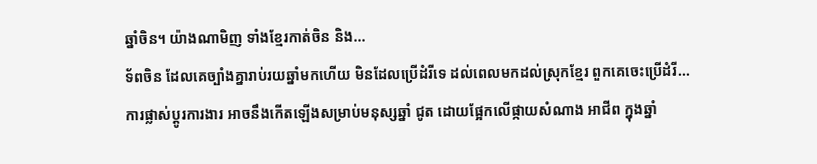ឆ្នាំចិន។ យ៉ាងណាមិញ ទាំងខ្មែរកាត់ចិន និង...
ទ័ពចិន ដែលគេច្បាំងគ្នារាប់រយឆ្នាំមកហើយ មិនដែលប្រើដំរីទេ ដល់ពេលមកដល់ស្រុកខ្មែរ ពួកគេចេះប្រើដំរី...
ការផ្លាស់ប្ដូរការងារ អាចនឹងកើតឡើងសម្រាប់មនុស្សឆ្នាំ ជូត ដោយផ្អែកលើផ្កាយសំណាង អាជីព ក្នុងឆ្នាំ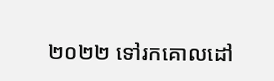២០២២ ទៅរកគោលដៅ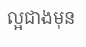ល្អជាងមុន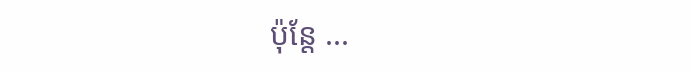ប៉ុន្តែ ...